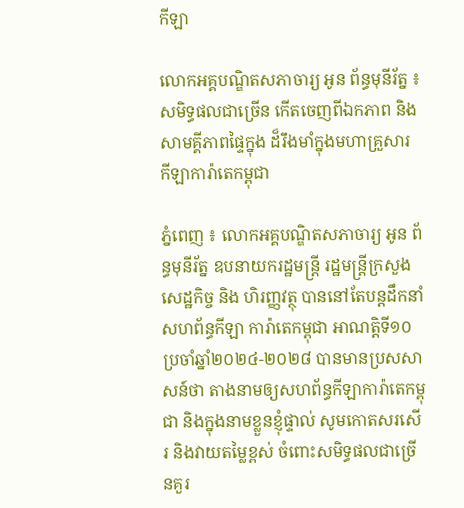កីឡា

លោកអគ្គបណ្ឌិតសភាចារ្យ អូន ព័ន្ធមុនីរ័ត្ន ៖ សមិទ្ធផលជាច្រើន កើតចេញពីឯកភាព និងសាមគ្គីភាពផ្ទៃក្នុង ដ៏រឹងមាំក្នុងមហាគ្រួសារ កីឡាការ៉ាតេកម្ពុជា

ភ្នំពេញ ៖ លោកអគ្គបណ្ឌិតសភាចារ្យ អូន ព័ន្ធមុនីរ័ត្ន ឧបនាយករដ្ឋមន្ត្រី រដ្ឋមន្ត្រីក្រសួងសេដ្ឋកិច្ច និង ហិរញ្ញវត្ថុ បាននៅតែបន្តដឹកនាំសហព័ន្ធកីឡា ការ៉ាតេកម្ពុជា អាណត្តិទី១០ ប្រចាំឆ្នាំ២០២៤-២០២៨ បានមានប្រសសាសន៍ថា តាងនាមឲ្យសហព័ន្ធកីឡាការ៉ាតេកម្ពុជា និងក្នុងនាមខ្លួនខ្ញុំផ្ទាល់ សូមកោតសរសើរ និងវាយតម្លៃខ្ពស់ ចំពោះសមិទ្ធផលជាច្រើនគួរ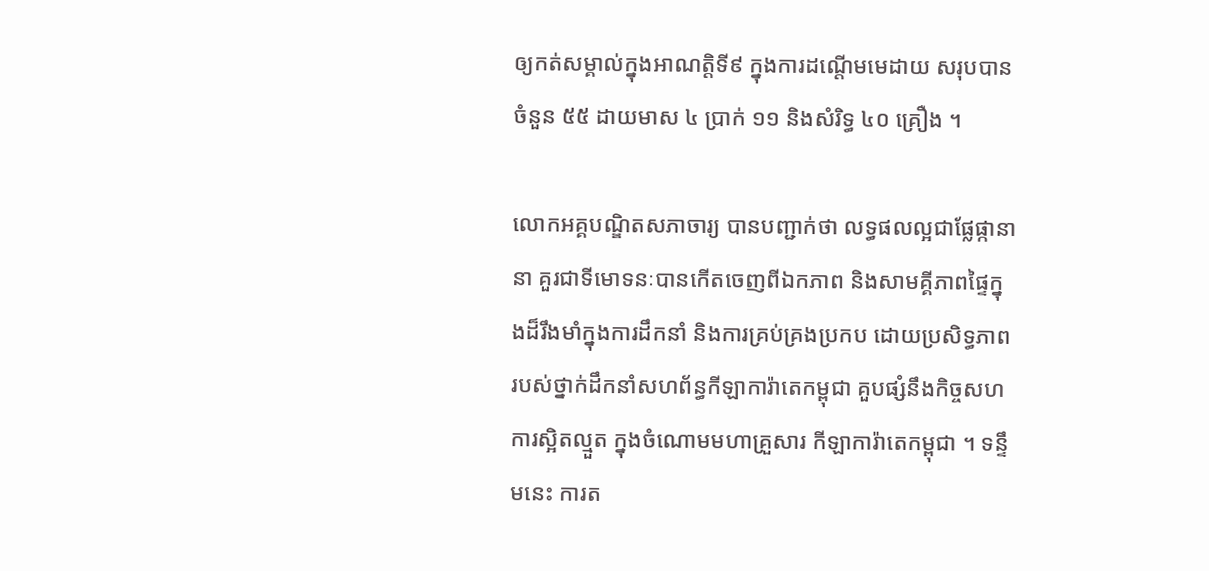ឲ្យកត់សម្គាល់ក្នុងអាណត្តិទី៩ ក្នុងការដណ្តើមមេដាយ សរុបបានចំនួន ៥៥ ដាយមាស ៤ ប្រាក់ ១១ និងសំរិទ្ធ ៤០ គ្រឿង ។

លោកអគ្គបណ្ឌិតសភាចារ្យ បានបញ្ជាក់ថា លទ្ធផលល្អជាផ្លែផ្កានានា គួរជាទីមោទនៈបានកើតចេញពីឯកភាព និងសាមគ្គីភាពផ្ទៃក្នុងដ៏រឹងមាំក្នុងការដឹកនាំ និងការគ្រប់គ្រងប្រកប ដោយប្រសិទ្ធភាព របស់ថ្នាក់ដឹកនាំសហព័ន្ធកីឡាការ៉ាតេកម្ពុជា គួបផ្សំនឹងកិច្ចសហការស្អិតល្មួត ក្នុងចំណោមមហាគ្រួសារ កីឡាការ៉ាតេកម្ពុជា ។ ទន្ទឹមនេះ ការត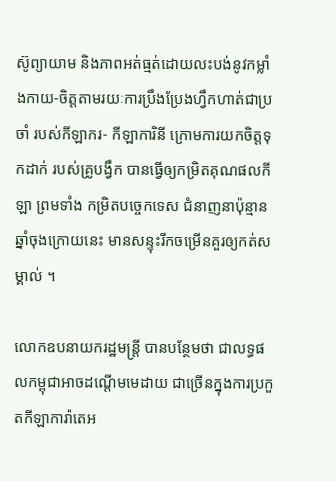ស៊ូព្យាយាម និងភាពអត់ធ្មត់ដោយលះបង់នូវកម្លាំងកាយ-ចិត្តតាមរយៈការប្រឹងប្រែងហ្វឹកហាត់ជាប្រចាំ របស់កីឡាករ- កីឡាការិនី ក្រោមការយកចិត្តទុកដាក់ របស់គ្រូបង្វឹក បានធ្វើឲ្យកម្រិតគុណផលកីឡា ព្រមទាំង កម្រិតបច្ចេកទេស ជំនាញនាប៉ុន្មាន ឆ្នាំចុងក្រោយនេះ មានសន្ទុះរីកចម្រើនគួរឲ្យកត់សម្គាល់ ។

លោកឧបនាយករដ្ឋមន្ត្រី បានបន្ថែមថា ជាលទ្ធផលកម្ពុជាអាចដណ្តើមមេដាយ ជាច្រើនក្នុងការប្រកួតកីឡាការ៉ាតេអ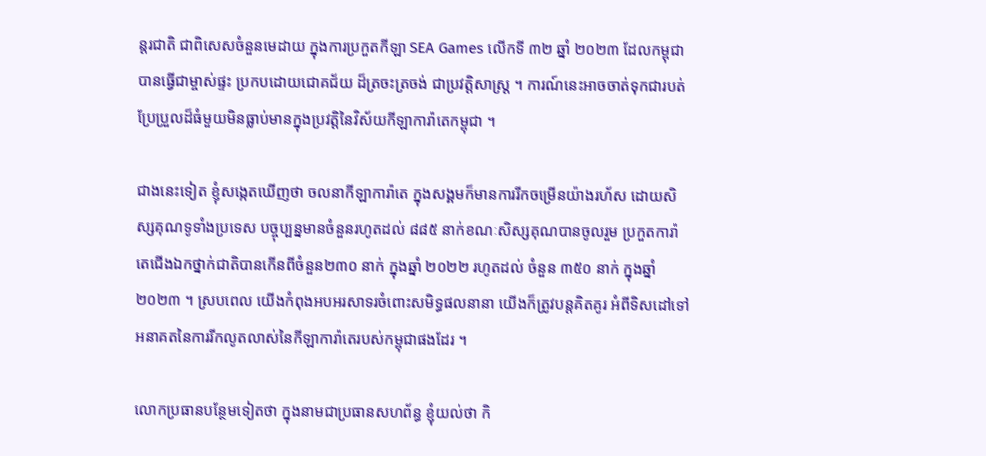ន្តរជាតិ ជាពិសេសចំនួនមេដាយ ក្នុងការប្រកួតកីឡា SEA Games លើកទី ៣២ ឆ្នាំ ២០២៣ ដែលកម្ពុជាបានធ្វើជាម្ចាស់ផ្ទះ ប្រកបដោយជោគជ័យ ដ៏ត្រចះត្រចង់ ជាប្រវត្តិសាស្ត្រ ។ ការណ៍នេះអាចចាត់ទុកជារបត់ប្រែប្រួលដ៏ធំមួយមិនធ្លាប់មានក្នុងប្រវត្តិនៃវិស័យកីឡាការ៉ាតេកម្ពុជា ។

ជាងនេះទៀត ខ្ញុំសង្កេតឃើញថា ចលនាកីឡាការ៉ាតេ ក្នុងសង្គមក៏មានការរីកចម្រើនយ៉ាងរហ័ស ដោយសិស្សគុណទូទាំងប្រទេស បច្ចុប្បន្នមានចំនួនរហូតដល់ ៨៨៥ នាក់ខណៈសិស្សគុណបានចូលរួម ប្រកួតការ៉ាតេជើងឯកថ្នាក់ជាតិបានកើនពីចំនួន២៣០ នាក់ ក្នុងឆ្នាំ ២០២២ រហូតដល់ ចំនួន ៣៥០ នាក់ ក្នុងឆ្នាំ ២០២៣ ។ ស្របពេល យើងកំពុងអបអរសាទរចំពោះសមិទ្ធផលនានា យើងក៏ត្រូវបន្តគិតគូរ អំពីទិសដៅទៅអនាគតនៃការរីកលូតលាស់នៃកីឡាការ៉ាតេរបស់កម្ពុជាផងដែរ ។

លោកប្រធានបន្ថែមទៀតថា ក្នុងនាមជាប្រធានសហព័ន្ធ ខ្ញុំយល់ថា កិ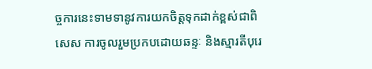ច្ចការនេះទាមទានូវការយកចិត្តទុកដាក់ខ្ពស់ជាពិសេស ការចូលរួមប្រកបដោយឆន្ទៈ និងស្មារតីបុរេ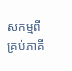សកម្មពីគ្រប់ភាគី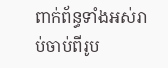ពាក់ព័ន្ធទាំងអស់រាប់ចាប់ពីរូប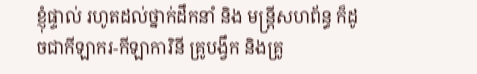ខ្ញុំផ្ទាល់ រហូតដល់ថ្នាក់ដឹកនាំ និង មន្ត្រីសហព័ន្ធ ក៏ដូចជាកីឡាករ-កីឡាការិនី គ្រូបង្វឹក និងគ្រូ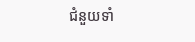ជំនួយទាំ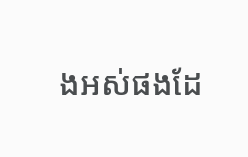ងអស់ផងដែ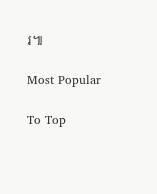រ៕

Most Popular

To Top